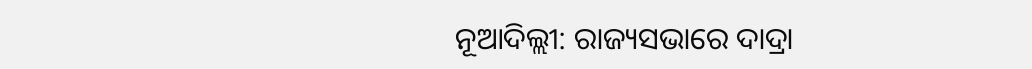ନୂଆଦିଲ୍ଲୀ: ରାଜ୍ୟସଭାରେ ଦାଦ୍ରା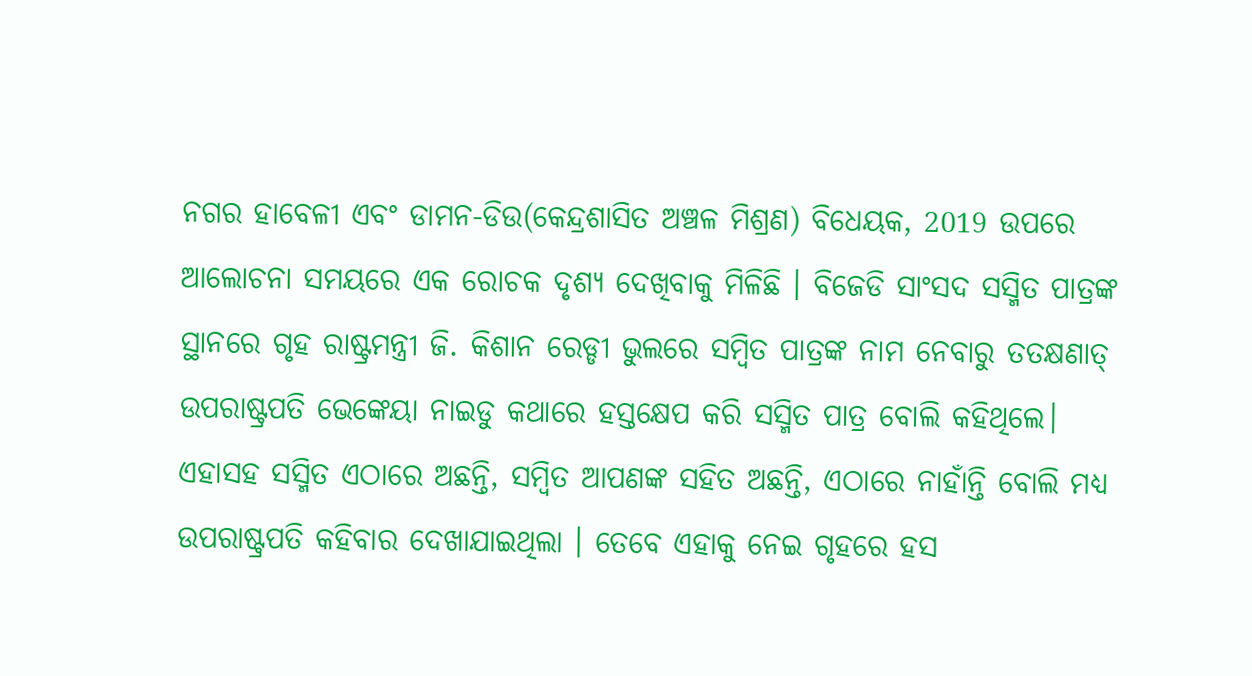ନଗର ହାବେଳୀ ଏବଂ ଡାମନ-ଡିଉ(କେନ୍ଦ୍ରଶାସିତ ଅଞ୍ଚଳ ମିଶ୍ରଣ) ବିଧେୟକ, 2019 ଉପରେ ଆଲୋଚନା ସମୟରେ ଏକ ରୋଚକ ଦୃଶ୍ୟ ଦେଖିବାକୁ ମିଳିଛି । ବିଜେଡି ସାଂସଦ ସସ୍ମିତ ପାତ୍ରଙ୍କ ସ୍ଥାନରେ ଗୃହ ରାଷ୍ଟ୍ରମନ୍ତ୍ରୀ ଜି. କିଶାନ ରେଡ୍ଡୀ ଭୁଲରେ ସମ୍ବିତ ପାତ୍ରଙ୍କ ନାମ ନେବାରୁ ତତକ୍ଷଣାତ୍ ଉପରାଷ୍ଟ୍ରପତି ଭେଙ୍କେୟା ନାଇଡୁ କଥାରେ ହସ୍ତକ୍ଷେପ କରି ସସ୍ମିତ ପାତ୍ର ବୋଲି କହିଥିଲେ। ଏହାସହ ସସ୍ମିତ ଏଠାରେ ଅଛନ୍ତି, ସମ୍ବିତ ଆପଣଙ୍କ ସହିତ ଅଛନ୍ତି, ଏଠାରେ ନାହାଁନ୍ତି ବୋଲି ମଧ୍ୟ ଉପରାଷ୍ଟ୍ରପତି କହିବାର ଦେଖାଯାଇଥିଲା । ତେବେ ଏହାକୁ ନେଇ ଗୃହରେ ହସ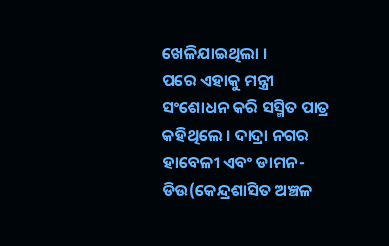ଖେଳିଯାଇଥିଲା ।
ପରେ ଏହାକୁ ମନ୍ତ୍ରୀ ସଂଶୋଧନ କରି ସସ୍ମିତ ପାତ୍ର କହିଥିଲେ । ଦାଦ୍ରା ନଗର ହାବେଳୀ ଏବଂ ଡାମନ-ଡିଉ(କେନ୍ଦ୍ରଶାସିତ ଅଞ୍ଚଳ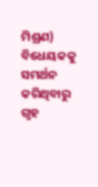ମିଶ୍ରଣ) ବିଧେୟକକୁ ସମର୍ଥନ କରିଥିବାରୁ ଗୃହ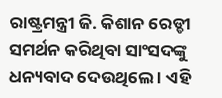ରାଷ୍ଟ୍ରମନ୍ତ୍ରୀ ଜି. କିଶାନ ରେଡ୍ଡୀ ସମର୍ଥନ କରିଥିବା ସାଂସଦଙ୍କୁ ଧନ୍ୟବାଦ ଦେଉଥିଲେ । ଏହି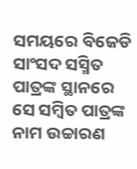ସମୟରେ ବିଜେଡି ସାଂସଦ ସସ୍ମିତ ପାତ୍ରଙ୍କ ସ୍ଥାନରେ ସେ ସମ୍ବିତ ପାତ୍ରଙ୍କ ନାମ ଉଚ୍ଚାରଣ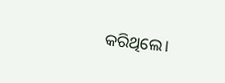କରିଥିଲେ।